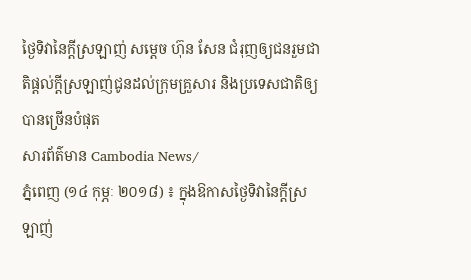ថ្ងៃទិវានៃក្តីស្រឡាញ់ សម្តេច ហ៊ុន សែន ជំរុញឲ្យជនរួមជាតិផ្តល់ក្តីស្រឡាញ់ជូនដល់ក្រុមគ្រួសារ និងប្រទេសជាតិឲ្យបានច្រើនបំផុត
សារព័ត៌មាន Cambodia News/
ភ្នំពេញ (១៤ កុម្ភៈ ២០១៨) ៖ ក្នុងឱកាសថ្ងៃទិវានៃក្តីស្រឡាញ់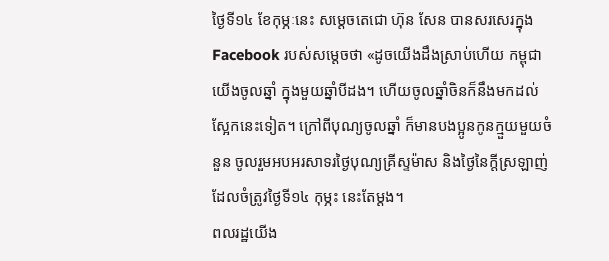ថ្ងៃទី១៤ ខែកុម្ភៈនេះ សម្តេចតេជោ ហ៊ុន សែន បានសរសេរក្នុង Facebook របស់សម្តេចថា «ដូចយើងដឹងស្រាប់ហើយ កម្ពុជាយើងចូលឆ្នាំ ក្នុងមួយឆ្នាំបីដង។ ហើយចូលឆ្នាំចិនក៏នឹងមកដល់ស្អែកនេះទៀត។ ក្រៅពីបុណ្យចូលឆ្នាំ ក៏មានបងប្អូនកូនក្មួយមួយចំនួន ចូលរួមអបអរសាទរថ្ងៃបុណ្យគ្រីស្ទម៉ាស និងថ្ងៃនៃក្តីស្រឡាញ់ ដែលចំត្រូវថ្ងៃទី១៤ កុម្ភះ នេះតែម្តង។
ពលរដ្ឋយើង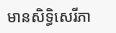មានសិទ្ធិសេរីភា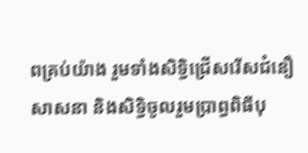ពគ្រប់យ៉ាង រួមទាំងសិទ្ធិជ្រើសរើសជំនឿសាសនា និងសិទ្ធិចូលរួមប្រាព្ធពិធីបុ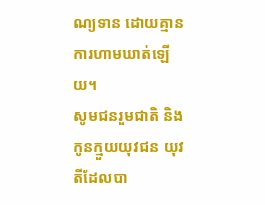ណ្យទាន ដោយគ្មានការហាមឃាត់ឡើយ។
សូមជនរួមជាតិ និងកូនក្មួយយុវជន យុវតីដែលបា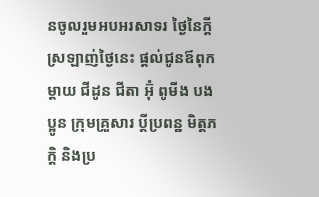នចូលរួមអបអរសាទរ ថ្ងៃនៃក្តីស្រឡាញ់ថ្ងៃនេះ ផ្តល់ជូនឪពុកម្តាយ ជីដូន ជីតា អ៊ុំ ពូមីង បងប្អូន ក្រុមគ្រួសារ ប្តីប្រពន្ឋ មិត្តភក្តិ និងប្រ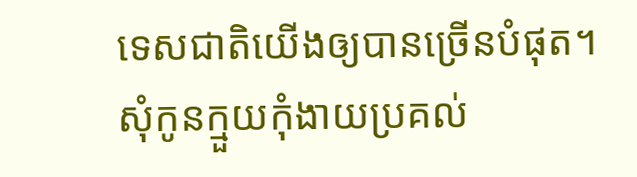ទេសជាតិយើងឲ្យបានច្រើនបំផុត។ សុំកូនក្មួយកុំងាយប្រគល់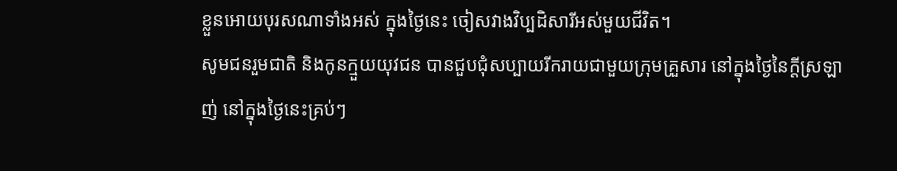ខ្លួនអោយបុរសណាទាំងអស់ ក្នុងថ្ងៃនេះ ចៀសវាងវិប្បដិសារីអស់មួយជីវិត។
សូមជនរួមជាតិ និងកូនក្មួយយុវជន បានជួបជុំសប្បាយរីករាយជាមួយក្រុមគ្រួសារ នៅក្នុងថ្ងៃនៃក្តីស្រឡាញ់ នៅក្នុងថ្ងៃនេះគ្រប់ៗ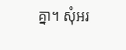គ្នា។ សុំអរ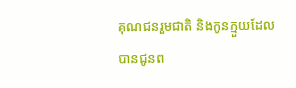គុណជនរួមជាតិ និងកូនក្មួយដែលបានជូនព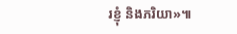រខ្ញុំ និងភរិយា»៕